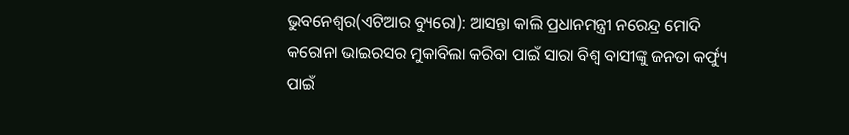ଭୁବନେଶ୍ୱର(ଏଟିଆର ବ୍ୟୁରୋ): ଆସନ୍ତା କାଲି ପ୍ରଧାନମନ୍ତ୍ରୀ ନରେନ୍ଦ୍ର ମୋଦି କରୋନା ଭାଇରସର ମୁକାବିଲା କରିବା ପାଇଁ ସାରା ବିଶ୍ୱ ବାସୀଙ୍କୁ ଜନତା କର୍ଫ୍ୟୁ ପାଇଁ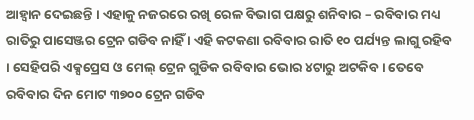ଆହ୍ୱାନ ଦେଇଛନ୍ତି । ଏହାକୁ ନଜରରେ ରଖି ରେଳ ବିଭାଗ ପକ୍ଷରୁ ଶନିବାର – ରବିବାର ମଧ୍ୟ ରାତିରୁ ପାସେଞ୍ଜର ଟ୍ରେନ ଗଡିବ ନାହିଁ । ଏହି କଟକଣା ରବିବାର ରାତି ୧୦ ପର୍ଯ୍ୟନ୍ତ ଲାଗୁ ରହିବ । ସେହିପରି ଏକ୍ସପ୍ରେସ ଓ ମେଲ୍ ଟ୍ରେନ ଗୁଡିକ ରବିବାର ଭୋର ୪ଟାରୁ ଅଟକିବ । ତେବେ ରବିବାର ଦିନ ମୋଟ ୩୭୦୦ ଟ୍ରେନ ଗଡିବ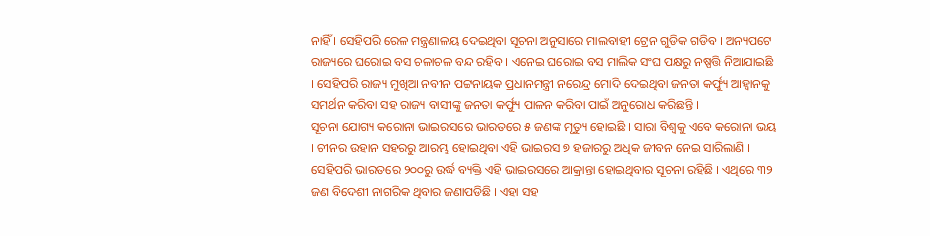ନାହିଁ । ସେହିପରି ରେଳ ମନ୍ତ୍ରଣାଳୟ ଦେଇଥିବା ସୂଚନା ଅନୁସାରେ ମାଲବାହୀ ଟ୍ରେନ ଗୁଡିକ ଗଡିବ । ଅନ୍ୟପଟେ ରାଜ୍ୟରେ ଘରୋଇ ବସ ଚଳାଚଳ ବନ୍ଦ ରହିବ । ଏନେଇ ଘରୋଇ ବସ ମାଲିକ ସଂଘ ପକ୍ଷରୁ ନଷ୍ପତ୍ତି ନିଆଯାଇଛି । ସେହିପରି ରାଜ୍ୟ ମୁଖିଆ ନବୀନ ପଟ୍ଟନାୟକ ପ୍ରଧାନମନ୍ତ୍ରୀ ନରେନ୍ଦ୍ର ମୋଦି ଦେଇଥିବା ଜନତା କର୍ଫ୍ୟୁ ଆହ୍ୱାନକୁ ସମର୍ଥନ କରିବା ସହ ରାଜ୍ୟ ବାସୀଙ୍କୁ ଜନତା କର୍ଫ୍ୟୁ ପାଳନ କରିବା ପାଇଁ ଅନୁରୋଧ କରିଛନ୍ତି ।
ସୂଚନା ଯୋଗ୍ୟ କରୋନା ଭାଇରସରେ ଭାରତରେ ୫ ଜଣଙ୍କ ମୃତ୍ୟୁ ହୋଇଛି । ସାରା ବିଶ୍ୱକୁ ଏବେ କରୋନା ଭୟ । ଚୀନର ଉହାନ ସହରରୁ ଆରମ୍ଭ ହୋଇଥିବା ଏହି ଭାଇରସ ୭ ହଜାରରୁ ଅଧିକ ଜୀବନ ନେଇ ସାରିଲାଣି । ସେହିପରି ଭାରତରେ ୨୦୦ରୁ ଉର୍ଦ୍ଧ ବ୍ୟକ୍ତି ଏହି ଭାଇରସରେ ଆକ୍ରାନ୍ତା ହୋଇଥିବାର ସୂଚନା ରହିଛି । ଏଥିରେ ୩୨ ଜଣ ବିଦେଶୀ ନାଗରିକ ଥିବାର ଜଣାପଡିଛି । ଏହା ସହ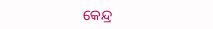କେନ୍ଦ୍ର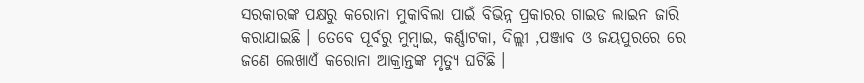ସରକାରଙ୍କ ପକ୍ଷରୁ କରୋନା ମୁକାବିଲା ପାଇଁ ବିଭିନ୍ନ ପ୍ରକାରର ଗାଇଡ ଲାଇନ ଜାରି କରାଯାଇଛି । ତେବେ ପୂର୍ବରୁ ମୁମ୍ବାଇ, କର୍ଣ୍ଣାଟକା, ଦିଲ୍ଲୀ ,ପଞ୍ଜାବ ଓ ଜୟପୁରରେ ରେ ଜଣେ ଲେଖାଏଁ କରୋନା ଆକ୍ରାନ୍ତଙ୍କ ମୃତ୍ୟୁ ଘଟିଛି ।